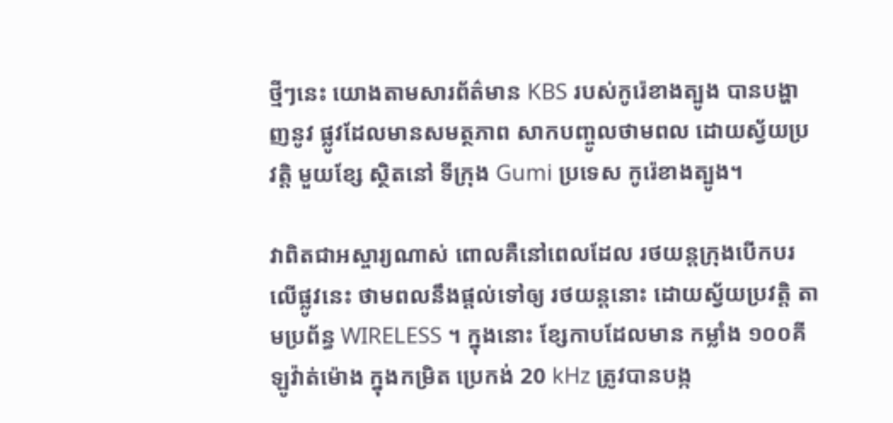ថ្មីៗនេះ យោងតាមសារព័ត៌មាន KBS របស់កូរ៉េខាងត្បូង បានបង្ហាញនូវ ផ្លូវដែលមានសមត្ថភាព សាកបញ្ចូលថាមពល ដោយស័្វយប្រវត្តិ មួយខ្សែ ស្ថិតនៅ ទីក្រុង Gumi ប្រទេស កូរ៉េខាងត្បូង។

វាពិតជាអស្ចារ្យណាស់ ពោលគឺនៅពេលដែល រថយន្តក្រុងបើកបរលើផ្លូវនេះ ថាមពលនឹងផ្តល់ទៅឲ្យ រថយន្តនោះ ដោយស្វ័យប្រវត្តិ តាមប្រព័ន្ធ WIRELESS ។ ក្នុងនោះ ខ្សែកាបដែលមាន កម្លាំង ១០០គីឡូវ៉ាត់ម៉ោង ក្នុងកម្រិត ប្រេកង់ 20 kHz ត្រូវបានបង្ក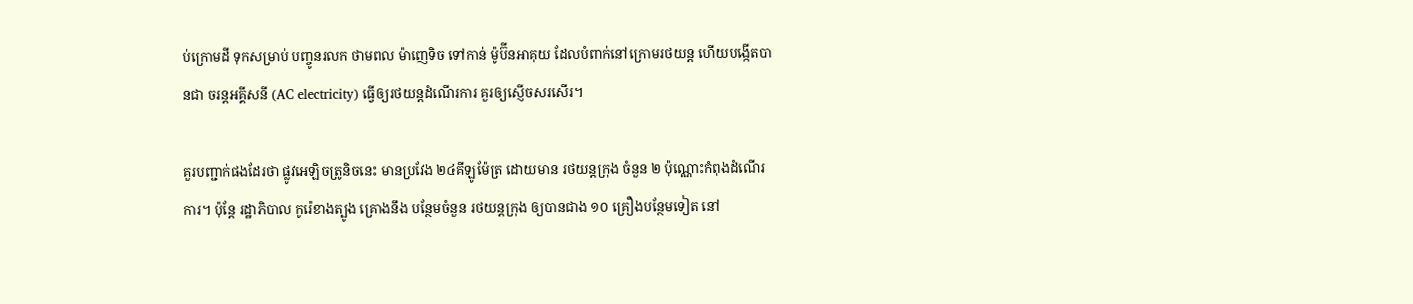ប់ក្រោមដី ទុកសម្រាប់ បញ្ចូនរលក ថាមពល ម៉ាញេទិច ទៅកាន់ ម៉ូប៊ីនអាគុយ ដែលបំពាក់នៅក្រោមរថយន្ត ហើយបង្កើតបានជា ចរន្តអគ្គីសនី (AC electricity) ធ្វើឲ្យរថយន្តដំណើរការ គួរឲ្យស្ញើចសរសើរ។

គួរបញ្ជាក់ផងដែរថា ផ្លូវអេឡិចត្រូនិចនេះ មានប្រវែង ២៤គីឡូម៉ែត្រ ដោយមាន រថយន្តក្រុង ចំនួន ២ ប៉ុណ្ណោះកំពុងដំណើរការ។ ប៉ុន្តែ រដ្ឋាភិបាល កូរ៉េខាងត្បូង គ្រោងនឹង បន្ថែមចំនួន រថយន្តក្រុង ឲ្យបានជាង ១០ គ្រឿងបន្ថែមទៀត នៅ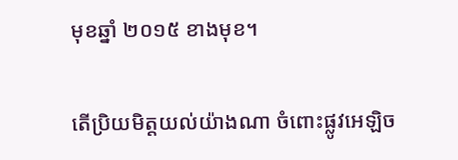មុខឆ្នាំ ២០១៥ ខាងមុខ។

តើប្រិយមិត្តយល់យ៉ាងណា ចំពោះផ្លូវអេឡិច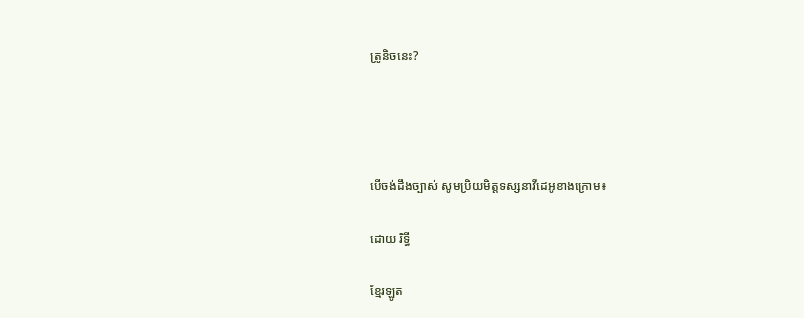ត្រូនិចនេះ?




បើចង់ដឹងច្បាស់ សូមប្រិយមិត្តទស្សនាវីដេអូខាងក្រោម៖

ដោយ រិទ្ធី

ខ្មែរឡូត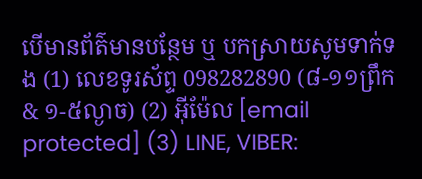បើមានព័ត៌មានបន្ថែម ឬ បកស្រាយសូមទាក់ទង (1) លេខទូរស័ព្ទ 098282890 (៨-១១ព្រឹក & ១-៥ល្ងាច) (2) អ៊ីម៉ែល [email protected] (3) LINE, VIBER: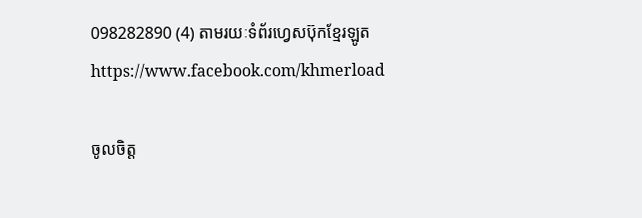098282890 (4) តាមរយៈទំព័រហ្វេសប៊ុកខ្មែរឡូត https://www.facebook.com/khmerload

ចូលចិត្ត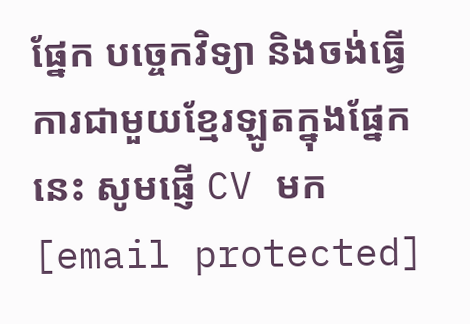ផ្នែក បច្ចេកវិទ្យា និងចង់ធ្វើការជាមួយខ្មែរឡូតក្នុងផ្នែកនេះ សូមផ្ញើ CV មក [email protected]